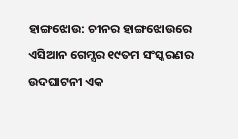ହାଙ୍ଗଝୋଉ: ଚୀନର ହାଙ୍ଗଝୋଉରେ ଏସିଆନ ଗେମ୍ସର ୧୯ତମ ସଂସ୍କରଣର ଉଦଘାଟନୀ ଏକ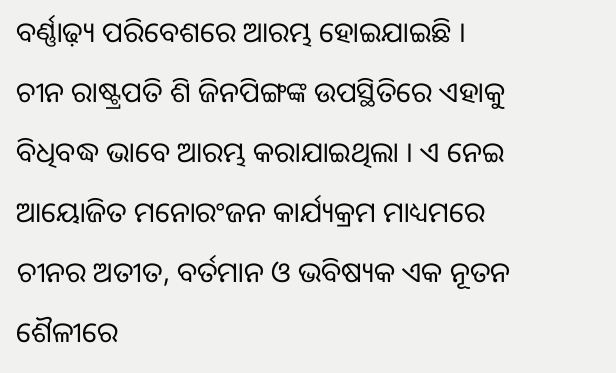ବର୍ଣ୍ଣାଢ଼୍ୟ ପରିବେଶରେ ଆରମ୍ଭ ହୋଇଯାଇଛି । ଚୀନ ରାଷ୍ଟ୍ରପତି ଶି ଜିନପିଙ୍ଗଙ୍କ ଉପସ୍ଥିତିରେ ଏହାକୁ ବିଧିବଦ୍ଧ ଭାବେ ଆରମ୍ଭ କରାଯାଇଥିଲା । ଏ ନେଇ ଆୟୋଜିତ ମନୋରଂଜନ କାର୍ଯ୍ୟକ୍ରମ ମାଧ୍ୟମରେ ଚୀନର ଅତୀତ, ବର୍ତମାନ ଓ ଭବିଷ୍ୟକ ଏକ ନୂତନ ଶୈଳୀରେ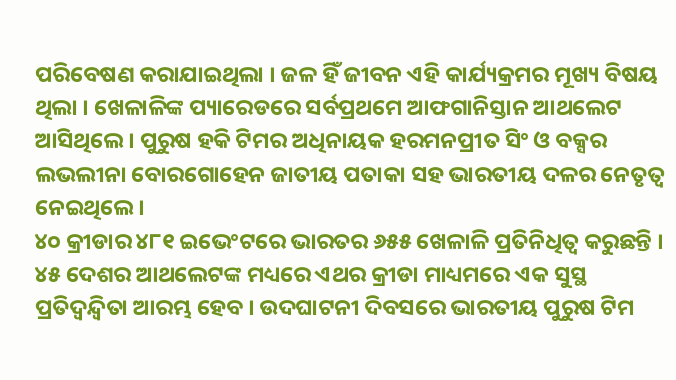ପରିବେଷଣ କରାଯାଇଥିଲା । ଜଳ ହିଁ ଜୀବନ ଏହି କାର୍ଯ୍ୟକ୍ରମର ମୂଖ୍ୟ ବିଷୟ ଥିଲା । ଖେଳାଳିଙ୍କ ପ୍ୟାରେଡରେ ସର୍ବପ୍ରଥମେ ଆଫଗାନିସ୍ତାନ ଆଥଲେଟ ଆସିଥିଲେ । ପୁରୁଷ ହକି ଟିମର ଅଧିନାୟକ ହରମନପ୍ରୀତ ସିଂ ଓ ବକ୍ସର ଲଭଲୀନା ବୋରଗୋହେନ ଜାତୀୟ ପତାକା ସହ ଭାରତୀୟ ଦଳର ନେତୃତ୍ୱ ନେଇଥିଲେ ।
୪୦ କ୍ରୀଡାର ୪୮୧ ଇଭେଂଟରେ ଭାରତର ୬୫୫ ଖେଳାଳି ପ୍ରତିନିଧିତ୍ୱ କରୁଛନ୍ତି । ୪୫ ଦେଶର ଆଥଲେଟଙ୍କ ମଧ୍ୟରେ ଏଥର କ୍ରୀଡା ମାଧ୍ୟମରେ ଏକ ସୁସ୍ଥ ପ୍ରତିଦ୍ୱନ୍ଦ୍ୱିତା ଆରମ୍ଭ ହେବ । ଉଦଘାଟନୀ ଦିବସରେ ଭାରତୀୟ ପୁରୁଷ ଟିମ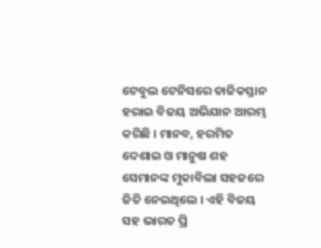ଟେବୁଲ ଟେନିସରେ ତାଜିକସ୍ତାନ ହରାଇ ବିଜୟ ଅଭିଯାନ ଆରମ୍ଭ କରିଛି । ମାନବ, ହରମିତ ଦେଶାଇ ଓ ମାନୁଷ ଶହ ସେମାନଙ୍କ ମୁକାବିଲା ସହଜରେ ଜିତି ନେଇଥିଲେ । ଏହି ବିଜୟ ସହ ଭାରତ ପ୍ରି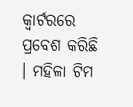କ୍ୱାର୍ଟରରେ ପ୍ରବେଶ କରିଛି । ମହିଳା ଟିମ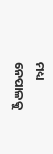ମଧ୍ୟ ନେପାଳକୁ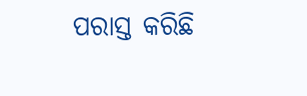ପରାସ୍ତ କରିଛି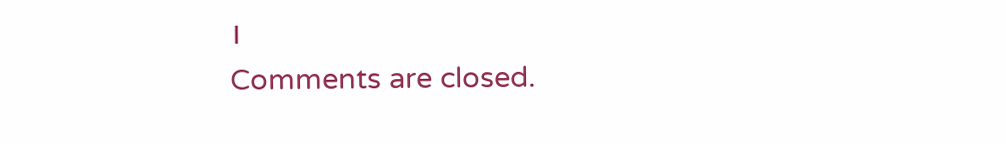।
Comments are closed.